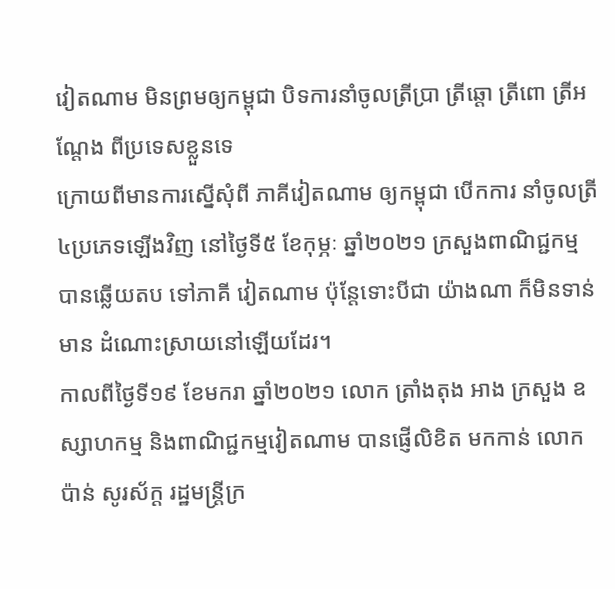វៀតណាម មិនព្រមឲ្យកម្ពុជា បិទការនាំចូលត្រីប្រា ត្រីឆ្តោ ត្រីពោ ត្រីអណ្តែង ពីប្រទេសខ្លួនទេ
ក្រោយពីមានការស្នើសុំពី ភាគីវៀតណាម ឲ្យកម្ពុជា បើកការ នាំចូលត្រី ៤ប្រភេទឡើងវិញ នៅថ្ងៃទី៥ ខែកុម្ភៈ ឆ្នាំ២០២១ ក្រសួងពាណិជ្ជកម្ម បានឆ្លើយតប ទៅភាគី វៀតណាម ប៉ុន្តែទោះបីជា យ៉ាងណា ក៏មិនទាន់មាន ដំណោះស្រាយនៅឡើយដែរ។
កាលពីថ្ងៃទី១៩ ខែមករា ឆ្នាំ២០២១ លោក ត្រាំងតុង អាង ក្រសួង ឧស្សាហកម្ម និងពាណិជ្ជកម្មវៀតណាម បានផ្ញើលិខិត មកកាន់ លោក ប៉ាន់ សូរស័ក្ត រដ្ឋមន្រ្តីក្រ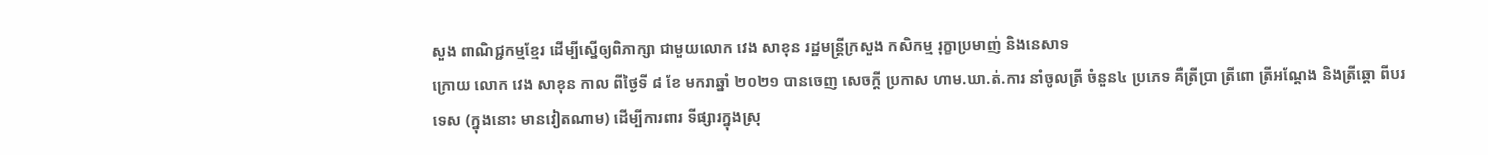សួង ពាណិជ្ជកម្មខ្មែរ ដើម្បីស្នើឲ្យពិភាក្សា ជាមួយលោក វេង សាខុន រដ្ឋមន្រ្តីក្រសួង កសិកម្ម រុក្ខាប្រមាញ់ និងនេសាទ
ក្រោយ លោក វេង សាខុន កាល ពីថ្ងៃទី ៨ ខែ មករាឆ្នាំ ២០២១ បានចេញ សេចក្តី ប្រកាស ហាម.ឃា.ត់.ការ នាំចូលត្រី ចំនួន៤ ប្រភេទ គឺត្រីប្រា ត្រីពោ ត្រីអណ្តែង និងត្រីឆ្តោ ពីបរទេស (ក្នុងនោះ មានវៀតណាម) ដើម្បីការពារ ទីផ្សារក្នុងស្រុ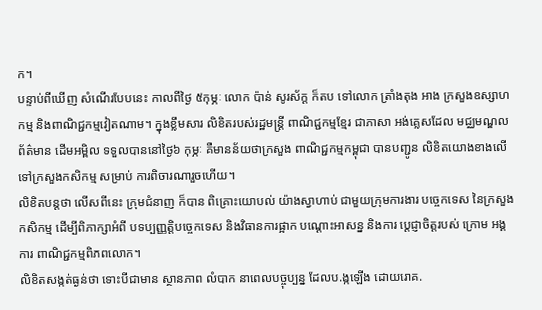ក។
បន្ទាប់ពីឃើញ សំណើរបែបនេះ កាលពីថ្ងៃ ៥កុម្ភៈ លោក ប៉ាន់ សូរស័ក្ត ក៏តប ទៅលោក ត្រាំងតុង អាង ក្រសួងឧស្សាហកម្ម និងពាណិជ្ជកម្មវៀតណាម។ ក្នុងខ្លឹមសារ លិខិតរបស់រដ្ឋមន្រ្តី ពាណិជ្ជកម្មខ្មែរ ជាភាសា អង់គ្លេសដែល មជ្ឈមណ្ឌលព័ត៌មាន ដើមអម្ពិល ទទួលបាននៅថ្ងៃ៦ កុម្ភៈ គឺមានន័យថាក្រសួង ពាណិជ្ជកម្មកម្ពុជា បានបញ្ជូន លិខិតយោងខាងលើ ទៅក្រសួងកសិកម្ម សម្រាប់ ការពិចារណារួចហើយ។
លិខិតបន្តថា លើសពីនេះ ក្រុមជំនាញ ក៏បាន ពិគ្រោះយោបល់ យ៉ាងស្វាហាប់ ជាមួយក្រុមការងារ បច្ចេកទេស នៃក្រសួងកសិកម្ម ដើម្បីពិភាក្សាអំពី បទប្បញ្ញត្តិបច្ចេកទេស និងវិធានការផ្អាក បណ្តោះអាសន្ន និងការ ប្តេជ្ញាចិត្តរបស់ ក្រោម អង្គការ ពាណិជ្ជកម្មពិភពលោក។
លិខិតសង្កត់ធ្ងន់ថា ទោះបីជាមាន ស្ថានភាព លំបាក នាពេលបច្ចុប្បន្ន ដែលប.ង្កឡើង ដោយរោគ.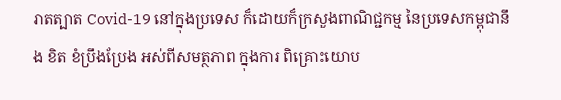រាតត្បាត Covid-19 នៅក្នុងប្រទេស ក៏ដោយក៏ក្រសួងពាណិជ្ជកម្ម នៃប្រទេសកម្ពុជានឹង ខិត ខំប្រឹងប្រែង អស់ពីសមត្ថភាព ក្នុងការ ពិគ្រោះយោប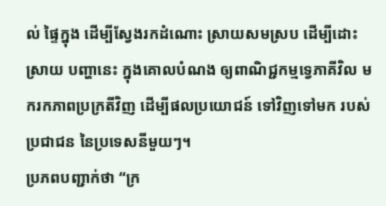ល់ ផ្ទៃក្នុង ដើម្បីស្វែងរកដំណោះ ស្រាយសមស្រប ដើម្បីដោះស្រាយ បញ្ហានេះ ក្នុងគោលបំណង ឲ្យពាណិជ្ជកម្មទ្វេភាគីវិល មករកភាពប្រក្រតីវិញ ដើម្បីផលប្រយោជន៍ ទៅវិញទៅមក របស់ប្រជាជន នៃប្រទេសនីមួយៗ។
ប្រភពបញ្ជាក់ថា “ក្រ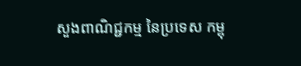សួងពាណិជ្ជកម្ម នៃប្រទេស កម្ពុ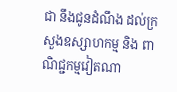ជា នឹងជូនដំណឹង ដល់ក្រសួងឧស្សាហកម្ម និង ពាណិជ្ជកម្មវៀតណា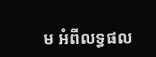ម អំពីលទ្ធផល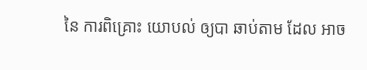នៃ ការពិគ្រោះ យោបល់ ឲ្យបា ឆាប់តាម ដែល អាច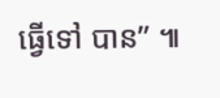ធ្វើទៅ បាន” ៕